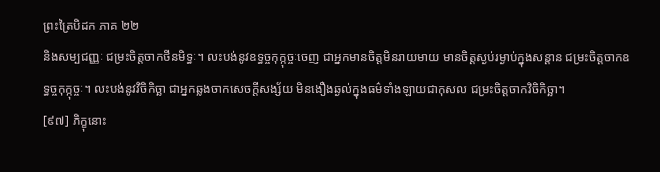ព្រះត្រៃបិដក ភាគ ២២
និងសម្បជញ្ញៈ ជម្រះចិត្តចាកថីនមិទ្ធៈ។ លះបង់នូវឧទ្ធច្ចកុក្កុច្ចៈចេញ ជាអ្នកមានចិត្តមិនរាយមាយ មានចិត្តស្ងប់រម្ងាប់ក្នុងសន្តាន ជម្រះចិត្តចាកឧទ្ធច្ចកុក្កុច្ចៈ។ លះបង់នូវវិចិកិច្ឆា ជាអ្នកឆ្លងចាកសេចក្តីសង្ស័យ មិនងឿងឆ្ងល់ក្នុងធម៌ទាំងឡាយជាកុសល ជម្រះចិត្តចាកវិចិកិច្ឆា។
[៩៧] ភិក្ខុនោះ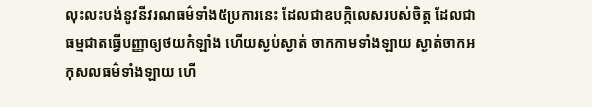លុះលះបង់នូវនីវរណធម៌ទាំង៥ប្រការនេះ ដែលជាឧបក្កិលេសរបស់ចិត្ត ដែលជាធម្មជាតធ្វើបញ្ញាឲ្យថយកំឡាំង ហើយស្ងប់ស្ងាត់ ចាកកាមទាំងឡាយ ស្ងាត់ចាកអកុសលធម៌ទាំងឡាយ ហើ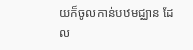យក៏ចូលកាន់បឋមជ្ឈាន ដែល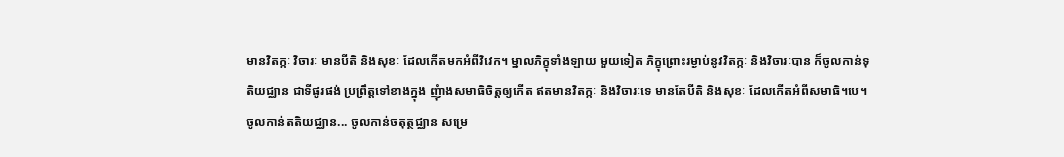មានវិតក្កៈ វិចារៈ មានបីតិ និងសុខៈ ដែលកើតមកអំពីវិវេក។ ម្នាលភិក្ខុទាំងឡាយ មួយទៀត ភិក្ខុព្រោះរម្ងាប់នូវវិតក្កៈ និងវិចារៈបាន ក៏ចូលកាន់ទុតិយជ្ឈាន ជាទីផូរផង់ ប្រព្រឹត្តទៅខាងក្នុង ញុំាងសមាធិចិត្តឲ្យកើត ឥតមានវិតក្កៈ និងវិចារៈទេ មានតែបីតិ និងសុខៈ ដែលកើតអំពីសមាធិ។បេ។ ចូលកាន់តតិយជ្ឈាន... ចូលកាន់ចតុត្ថជ្ឈាន សម្រេ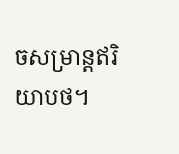ចសម្រាន្តឥរិយាបថ។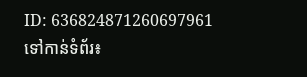ID: 636824871260697961
ទៅកាន់ទំព័រ៖